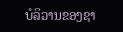ບໍລິວານຂອງຊາ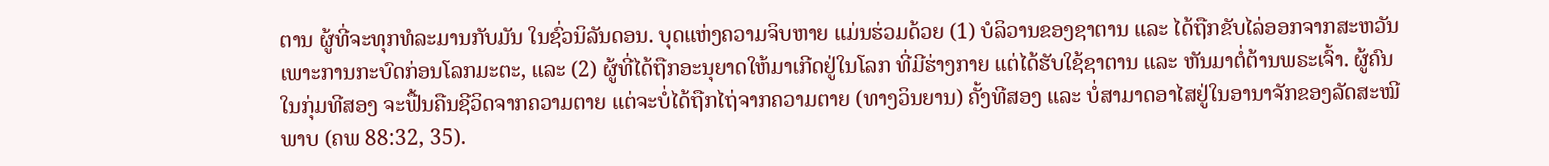ຕານ ຜູ້ທີ່ຈະທຸກທໍລະມານກັບມັນ ໃນຊົ່ວນິລັນດອນ. ບຸດແຫ່ງຄວາມຈິບຫາຍ ແມ່ນຮ່ວມດ້ວຍ (1) ບໍລິວານຂອງຊາຕານ ແລະ ໄດ້ຖືກຂັບໄລ່ອອກຈາກສະຫວັນເພາະການກະບົດກ່ອນໂລກມະຕະ, ແລະ (2) ຜູ້ທີ່ໄດ້ຖືກອະນຸຍາດໃຫ້ມາເກີດຢູ່ໃນໂລກ ທີ່ມີຮ່າງກາຍ ແຕ່ໄດ້ຮັບໃຊ້ຊາຕານ ແລະ ຫັນມາຕໍ່ຕ້ານພຣະເຈົ້າ. ຜູ້ຄົນໃນກຸ່ມທີສອງ ຈະຟື້ນຄືນຊີວິດຈາກຄວາມຕາຍ ແຕ່ຈະບໍ່ໄດ້ຖືກໄຖ່ຈາກຄວາມຕາຍ (ທາງວິນຍານ) ຄັ້ງທີສອງ ແລະ ບໍ່ສາມາດອາໄສຢູ່ໃນອານາຈັກຂອງລັດສະໝີພາບ (ຄພ 88:32, 35).